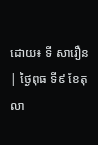ដោយ៖ ទី សារឿន
| ថ្ងៃពុធ ទី៩ ខែតុលា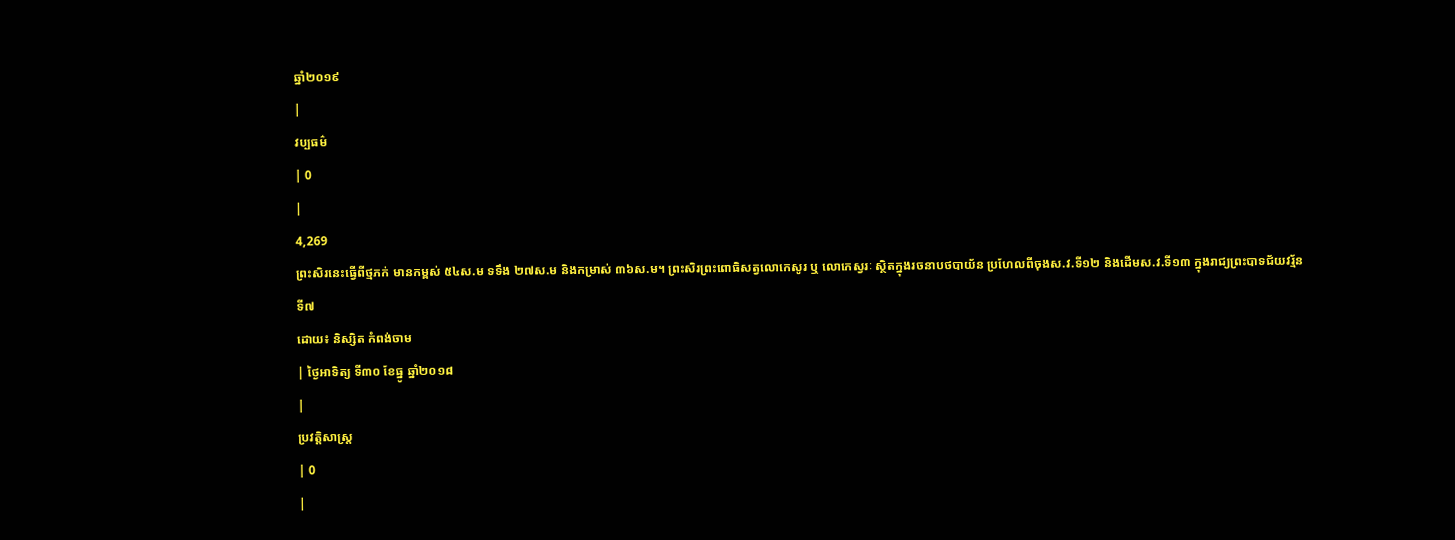ឆ្នាំ២០១៩
|
វប្បធម៌
| 0
|
4,269
ព្រះសិរនេះធ្វើពីថ្មភក់ មានកម្ពស់ ៥៤ស.ម ទទឹង ២៧ស.ម និងកម្រាស់ ៣៦ស.ម។ ព្រះសិរព្រះពោធិសត្វលោកេសូរ ឬ លោកេស្វរៈ ស្ថិតក្នុងរចនាបថបាយ័ន ប្រហែលពីចុងស.វ.ទី១២ និងដើមស.វ.ទី១៣ ក្នុងរាជ្យព្រះបាទជ័យវរ្ម័នទី៧
ដោយ៖ និស្សិត កំពង់ចាម
| ថ្ងៃអាទិត្យ ទី៣០ ខែធ្នូ ឆ្នាំ២០១៨
|
ប្រវត្តិសាស្រ្ដ
| 0
|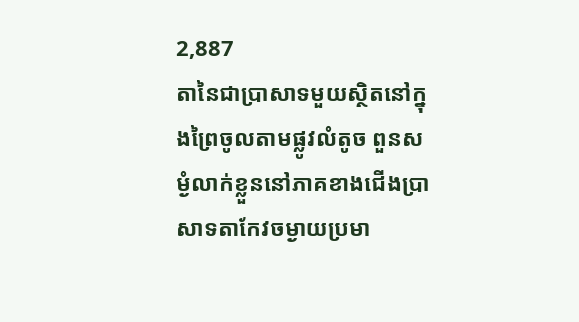2,887
តានៃជាប្រាសាទមួយស្ថិតនៅក្នុងព្រៃចូលតាមផ្លូវលំតូច ពួនសម្ងំលាក់ខ្លួននៅភាគខាងជើងប្រាសាទតាកែវចម្ងាយប្រមា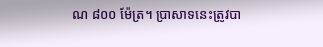ណ ៨០០ ម៉ែត្រ។ ប្រាសាទនេះត្រូវបា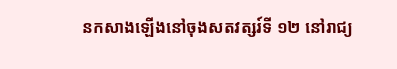នកសាងឡើងនៅចុងសតវត្សរ៍ទី ១២ នៅរាជ្យ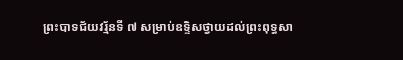ព្រះបាទជ័យវរ្ម័នទី ៧ សម្រាប់ឧទ្ទិសថ្វាយដល់ព្រះពុទ្ធសា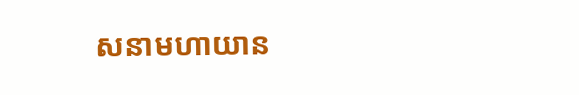សនាមហាយាន